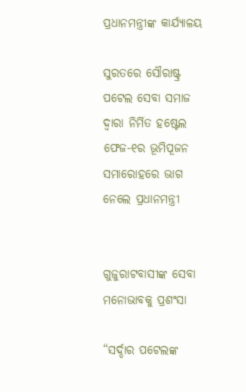ପ୍ରଧାନମନ୍ତ୍ରୀଙ୍କ କାର୍ଯ୍ୟାଳୟ

ସୁରତରେ ସୌରାଷ୍ଟ୍ର ପଟେଲ ସେବା ସମାଜ ଦ୍ୱାରା ନିର୍ମିତ ହଷ୍ଟେଲ ଫେଜ-୧ର ଭୂମିପୂଜନ ସମାରୋହରେ ଭାଗ ନେଲେ ପ୍ରଧାନମନ୍ତ୍ରୀ


ଗୁଜୁରାଟବାସୀଙ୍କ ସେବା ମନୋଭାବକୁ ପ୍ରଶଂସା

“ସର୍ଦ୍ଦାର ପଟେଲଙ୍କ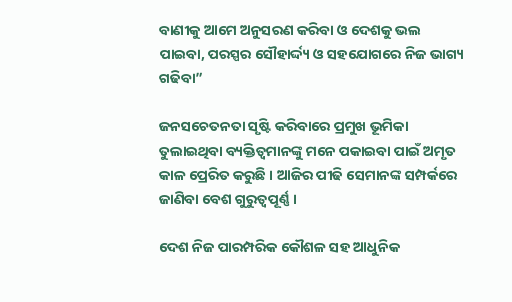ବାଣୀକୁ ଆମେ ଅନୁସରଣ କରିବା ଓ ଦେଶକୁ ଭଲ ପାଇବା, ପରସ୍ପର ସୌହାର୍ଦ୍ଦ୍ୟ ଓ ସହଯୋଗରେ ନିଜ ଭାଗ୍ୟ ଗଢିବା”

ଜନସଚେତନତା ସୃଷ୍ଟି କରିବାରେ ପ୍ରମୁଖ ଭୂମିକା ତୁଲାଇଥିବା ବ୍ୟକ୍ତିତ୍ୱମାନଙ୍କୁ ମନେ ପକାଇବା ପାଇଁ ଅମୃତ କାଳ ପ୍ରେରିତ କରୁଛି । ଆଜିର ପୀଢି ସେମାନଙ୍କ ସମ୍ପର୍କରେ ଜାଣିବା ବେଶ ଗୁରୁତ୍ୱପୂର୍ଣ୍ଣ ।

ଦେଶ ନିଜ ପାରମ୍ପରିକ କୌଶଳ ସହ ଆଧୁନିକ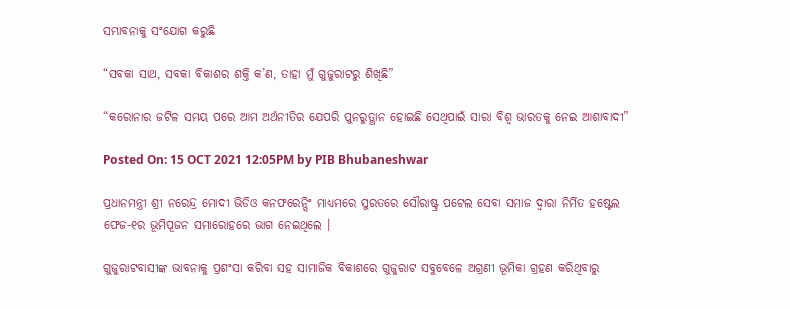ସମ୍ଭାବନାକୁ ସଂଯୋଗ କରୁଛି

“ସବକା ସାଥ, ସବକା ବିକାଶର ଶକ୍ତି କ’ଣ, ତାହା ମୁଁ ଗୁଜୁରାଟରୁ ଶିଖିଛି”

“କରୋନାର ଜଟିଳ ସମୟ ପରେ ଆମ ଅର୍ଥନୀତିର ଯେପରି ପୁନରୁତ୍ଥାନ ହୋଇଛି ସେଥିପାଇଁ ସାରା ବିଶ୍ୱ ଭାରତକୁ ନେଇ ଆଶାବାଦୀ”

Posted On: 15 OCT 2021 12:05PM by PIB Bhubaneshwar

ପ୍ରଧାନମନ୍ତ୍ରୀ ଶ୍ରୀ ନରେନ୍ଦ୍ର ମୋଦୀ ଭିଡିଓ କନଫରେନ୍ସିଂ ମାଧ୍ୟମରେ ସୁରତରେ ସୌରାଷ୍ଟ୍ର ପଟେଲ ସେବା ସମାଜ ଦ୍ୱାରା ନିର୍ମିତ ହଷ୍ଟେଲ ଫେଜ-୧ର ଭୂମିପୂଜନ ସମାରୋହରେ ଭାଗ ନେଇଥିଲେ ।

ଗୁଜୁରାଟବାସୀଙ୍କ ଭାବନାକୁ ପ୍ରଶଂସା କରିବା ସହ ସାମାଜିକ ବିକାଶରେ ଗୁଜୁରାଟ ସବୁବେଳେ ଅଗ୍ରଣୀ ଭୂମିକା ଗ୍ରହଣ କରିଥିବାରୁ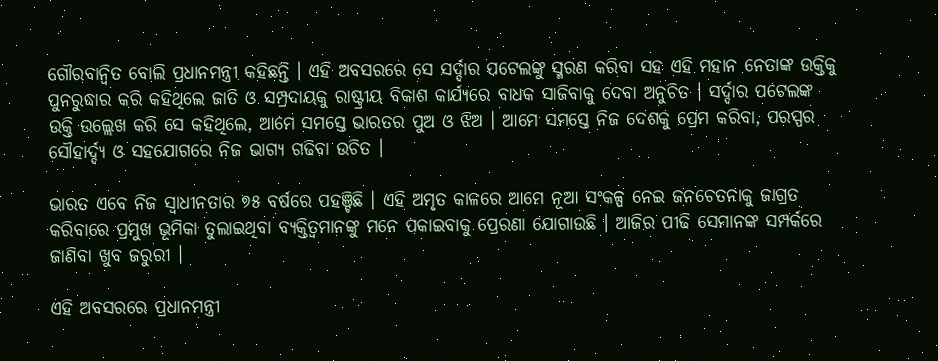ଗୌରବାନ୍ୱିତ ବୋଲି ପ୍ରଧାନମନ୍ତ୍ରୀ କହିଛନ୍ତି । ଏହି ଅବସରରେ ସେ ସର୍ଦ୍ଦାର ପଟେଲଙ୍କୁ ସ୍ମରଣ କରିବା ସହ ଏହି ମହାନ ନେତାଙ୍କ ଉକ୍ତିକୁ ପୁନରୁଦ୍ଧାର କରି କହିଥିଲେ ଜାତି ଓ ସମ୍ପ୍ରଦାୟକୁ ରାଷ୍ଟ୍ରୀୟ ବିକାଶ କାର୍ଯ୍ୟରେ ବାଧକ ସାଜିବାକୁ ଦେବା ଅନୁଚିତ । ସର୍ଦ୍ଦାର ପଟେଲଙ୍କ ଉକ୍ତି ଉଲ୍ଲେଖ କରି ସେ କହିଥିଲେ, ଆମେ ସମସ୍ତେ ଭାରତର ପୁଅ ଓ ଝିଅ । ଆମେ ସମସ୍ତେ ନିଜ ଦେଶକୁ ପ୍ରେମ କରିବା, ପରସ୍ପର ସୌହାର୍ଦ୍ଦ୍ୟ ଓ ସହଯୋଗରେ ନିଜ ଭାଗ୍ୟ ଗଢିବା ଉଚିତ ।

ଭାରତ ଏବେ ନିଜ ସ୍ୱାଧୀନତାର ୭୫ ବର୍ଷରେ ପହଞ୍ଚିଛି । ଏହି ଅମୃତ କାଳରେ ଆମେ ନୂଆ ସଂକଳ୍ପ ନେଇ ଜନଚେତନାକୁ ଜାଗ୍ରତ କରିବାରେ ପ୍ରମୁଖ ଭୂମିକା ତୁଲାଇଥିବା ବ୍ୟକ୍ତିତ୍ୱମାନଙ୍କୁ ମନେ ପକାଇବାକୁ ପ୍ରେରଣା ଯୋଗାଉଛି । ଆଜିର ପୀଢି ସେମାନଙ୍କ ସମ୍ପର୍କରେ ଜାଣିବା ଖୁବ ଜରୁରୀ ।

ଏହି ଅବସରରେ ପ୍ରଧାନମନ୍ତ୍ରୀ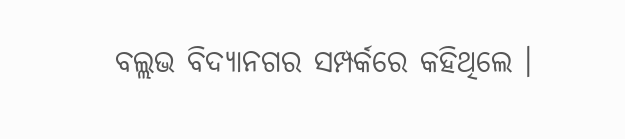ବଲ୍ଲଭ ବିଦ୍ୟାନଗର ସମ୍ପର୍କରେ କହିଥିଲେ ।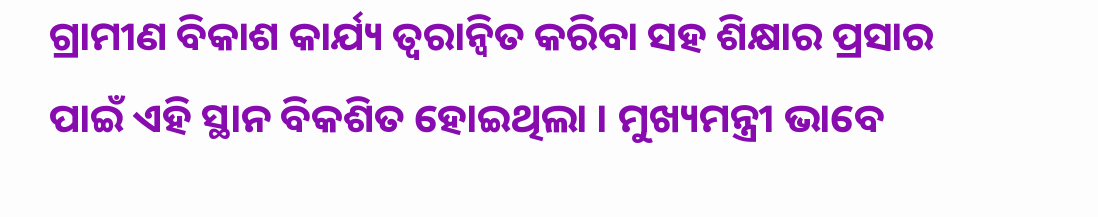ଗ୍ରାମୀଣ ବିକାଶ କାର୍ଯ୍ୟ ତ୍ୱରାନ୍ୱିତ କରିବା ସହ ଶିକ୍ଷାର ପ୍ରସାର ପାଇଁ ଏହି ସ୍ଥାନ ବିକଶିତ ହୋଇଥିଲା । ମୁଖ୍ୟମନ୍ତ୍ରୀ ଭାବେ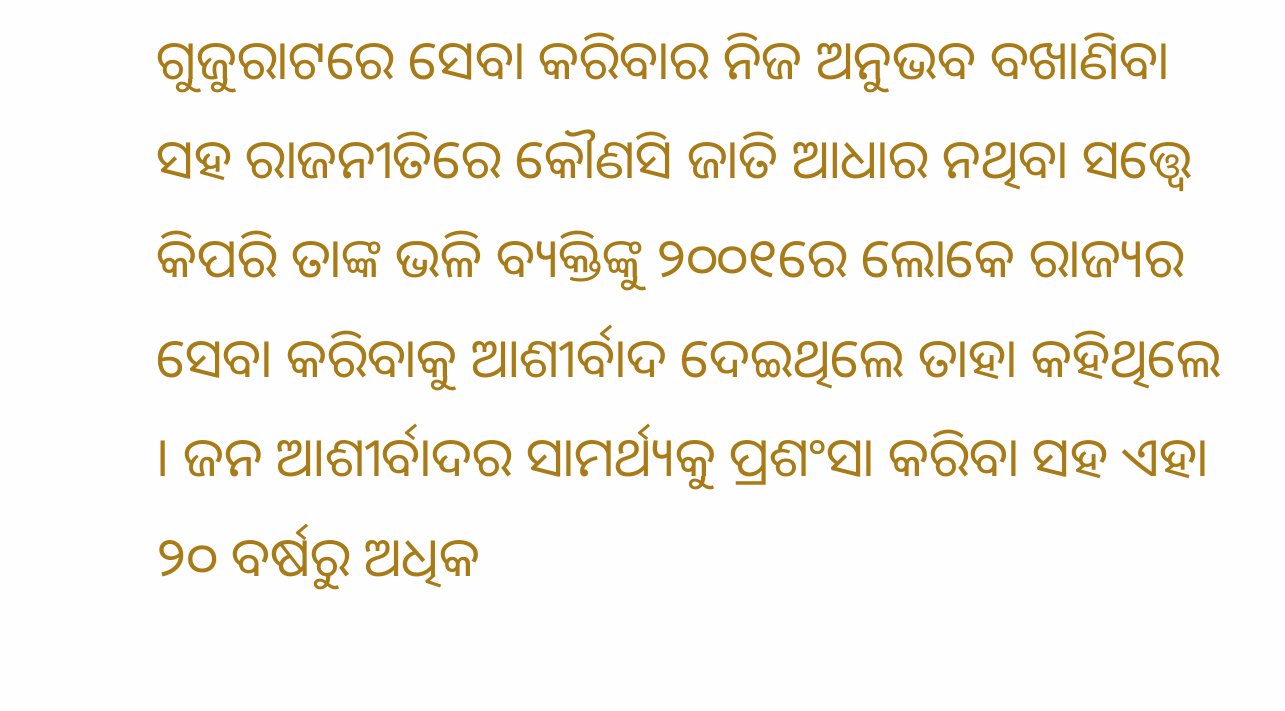ଗୁଜୁରାଟରେ ସେବା କରିବାର ନିଜ ଅନୁଭବ ବଖାଣିବା ସହ ରାଜନୀତିରେ କୌଣସି ଜାତି ଆଧାର ନଥିବା ସତ୍ତ୍ୱେ କିପରି ତାଙ୍କ ଭଳି ବ୍ୟକ୍ତିଙ୍କୁ ୨୦୦୧ରେ ଲୋକେ ରାଜ୍ୟର ସେବା କରିବାକୁ ଆଶୀର୍ବାଦ ଦେଇଥିଲେ ତାହା କହିଥିଲେ । ଜନ ଆଶୀର୍ବାଦର ସାମର୍ଥ୍ୟକୁ ପ୍ରଶଂସା କରିବା ସହ ଏହା ୨୦ ବର୍ଷରୁ ଅଧିକ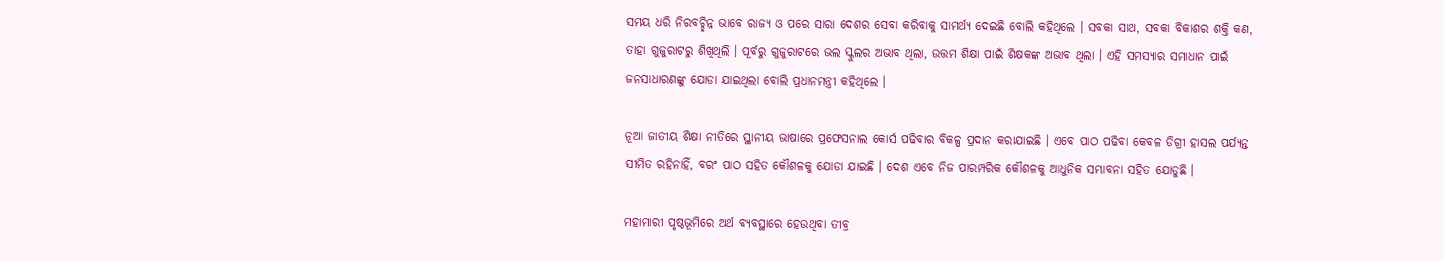ସମୟ ଧରି ନିରବଚ୍ଛିନ୍ନ ଭାବେ ରାଜ୍ୟ ଓ ପରେ ସାରା ଦେଶର ସେବା କରିବାକୁ ସାମର୍ଥ୍ୟ ଦେଇଛି ବୋଲି କହିଥିଲେ । ସବକା ସାଥ, ସବକା ବିକାଶର ଶକ୍ତି କଣ, ତାହା ଗୁଜୁରାଟରୁ ଶିଖିଥିଲି । ପୂର୍ବରୁ ଗୁଜୁରାଟରେ ଭଲ ସ୍କୁଲର ଅଭାବ ଥିଲା, ଉତ୍ତମ ଶିକ୍ଷା ପାଇଁ ଶିକ୍ଷକଙ୍କ ଅଭାବ ଥିଲା । ଏହି ସମସ୍ୟାର ସମାଧାନ ପାଇଁ ଜନସାଧାରଣଙ୍କୁ ଯୋଡା ଯାଇଥିଲା ବୋଲି ପ୍ରଧାନମନ୍ତ୍ରୀ କହିଥିଲେ ।

ନୂଆ ଜାତୀୟ ଶିକ୍ଷା ନୀତିରେ ସ୍ଥାନୀୟ ଭାଷାରେ ପ୍ରଫେସନାଲ କୋର୍ସ ପଢିବାର ବିକଳ୍ପ ପ୍ରଦାନ କରାଯାଇଛି । ଏବେ ପାଠ ପଢିବା କେବଳ ଡିଗ୍ରୀ ହାସଲ ପର୍ଯ୍ୟନ୍ତ ସୀମିତ ରହିନାହିଁ, ବରଂ ପାଠ ସହିତ କୌଶଳକୁ ଯୋଡା ଯାଇଛି । ଦେଶ ଏବେ ନିଜ ପାରମ୍ପରିକ କୌଶଳକୁ ଆଧୁନିକ ସମ୍ଭାବନା ସହିତ ଯୋଡୁଛି ।

ମହାମାରୀ ପୃଷ୍ଠଭୂମିରେ ଅର୍ଥ ବ୍ୟବସ୍ଥାରେ ହେଉଥିବା ତୀବ୍ର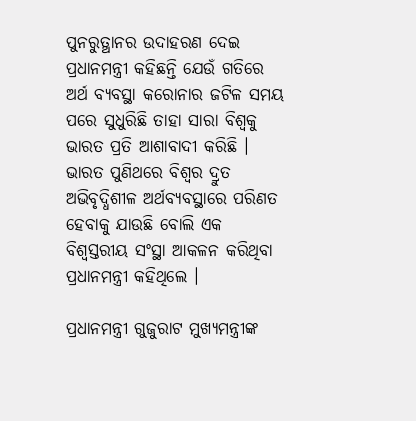ପୁନରୁତ୍ଥାନର ଉଦାହରଣ ଦେଇ ପ୍ରଧାନମନ୍ତ୍ରୀ କହିଛନ୍ତି ଯେଉଁ ଗତିରେ ଅର୍ଥ ବ୍ୟବସ୍ଥା କରୋନାର ଜଟିଳ ସମୟ ପରେ ସୁଧୁରିଛି ତାହା ସାରା ବିଶ୍ୱକୁ ଭାରତ ପ୍ରତି ଆଶାବାଦୀ କରିଛି । ଭାରତ ପୁଣିଥରେ ବିଶ୍ୱର ଦ୍ରୁତ ଅଭିବୃଦ୍ଧିଶୀଳ ଅର୍ଥବ୍ୟବସ୍ଥାରେ ପରିଣତ ହେବାକୁ ଯାଉଛି ବୋଲି ଏକ ବିଶ୍ୱସ୍ତରୀୟ ସଂସ୍ଥା ଆକଳନ କରିଥିବା ପ୍ରଧାନମନ୍ତ୍ରୀ କହିଥିଲେ ।

ପ୍ରଧାନମନ୍ତ୍ରୀ ଗୁଜୁରାଟ ମୁଖ୍ୟମନ୍ତ୍ରୀଙ୍କ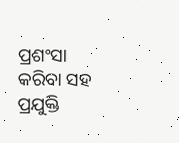ପ୍ରଶଂସା କରିବା ସହ ପ୍ରଯୁକ୍ତି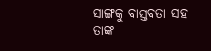ସାଙ୍ଗକୁ ବାସ୍ତବତା ସହ ତାଙ୍କ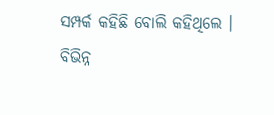ସମ୍ପର୍କ କହିଛି ବୋଲି କହିଥିଲେ । ବିଭିନ୍ନ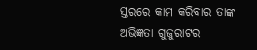ସ୍ତରରେ କାମ କରିବାର ତାଙ୍କ ଅଭିଜ୍ଞତା ଗୁଜୁରାଟର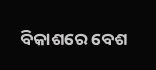ବିକାଶରେ ବେଶ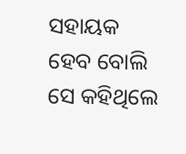ସହାୟକ ହେବ ବୋଲି ସେ କହିଥିଲେ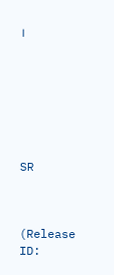।







SR



(Release ID: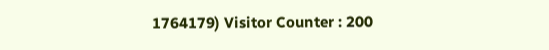1764179) Visitor Counter : 200